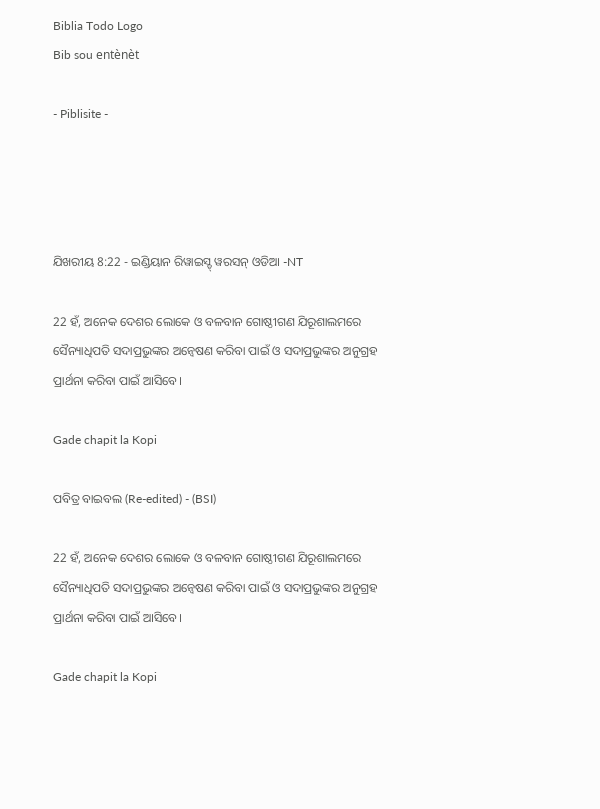Biblia Todo Logo
Bib sou entènèt

- Piblisite -




ଯିଖରୀୟ 8:22 - ଇଣ୍ଡିୟାନ ରିୱାଇସ୍ଡ୍ ୱରସନ୍ ଓଡିଆ -NT

22 ହଁ, ଅନେକ ଦେଶର ଲୋକେ ଓ ବଳବାନ ଗୋଷ୍ଠୀଗଣ ଯିରୂଶାଲମରେ ସୈନ୍ୟାଧିପତି ସଦାପ୍ରଭୁଙ୍କର ଅନ୍ଵେଷଣ କରିବା ପାଇଁ ଓ ସଦାପ୍ରଭୁଙ୍କର ଅନୁଗ୍ରହ ପ୍ରାର୍ଥନା କରିବା ପାଇଁ ଆସିବେ।

Gade chapit la Kopi

ପବିତ୍ର ବାଇବଲ (Re-edited) - (BSI)

22 ହଁ, ଅନେକ ଦେଶର ଲୋକେ ଓ ବଳବାନ ଗୋଷ୍ଠୀଗଣ ଯିରୂଶାଲମରେ ସୈନ୍ୟାଧିପତି ସଦାପ୍ରଭୁଙ୍କର ଅନ୍ଵେଷଣ କରିବା ପାଇଁ ଓ ସଦାପ୍ରଭୁଙ୍କର ଅନୁଗ୍ରହ ପ୍ରାର୍ଥନା କରିବା ପାଇଁ ଆସିବେ।

Gade chapit la Kopi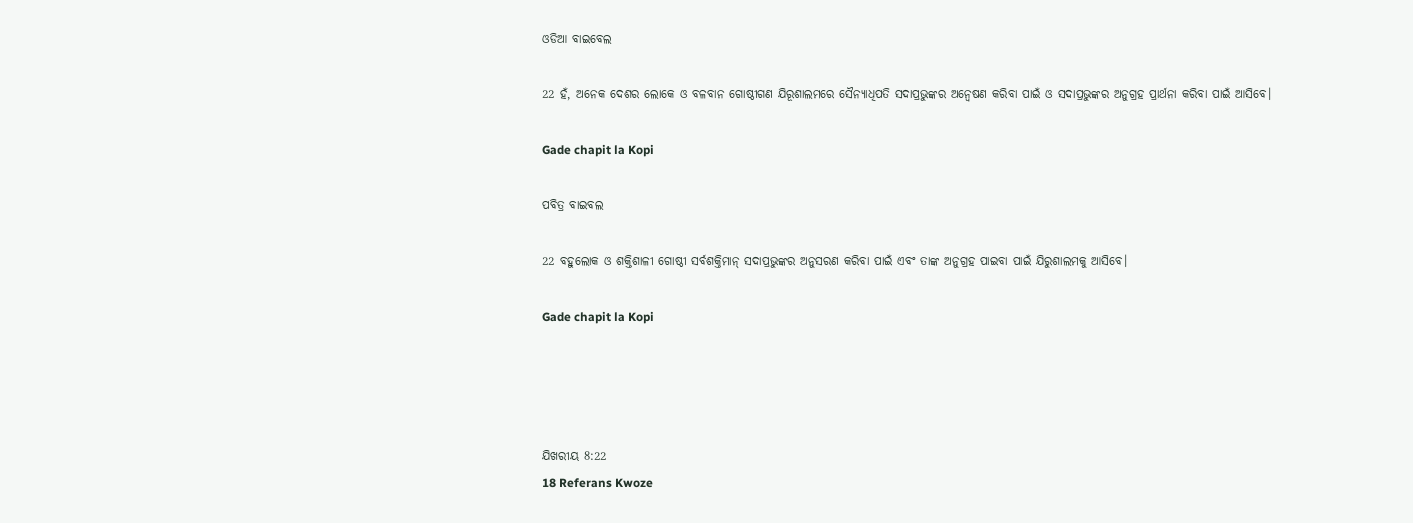ଓଡିଆ ବାଇବେଲ

22 ହଁ, ଅନେକ ଦେଶର ଲୋକେ ଓ ବଳବାନ ଗୋଷ୍ଠୀଗଣ ଯିରୂଶାଲମରେ ସୈନ୍ୟାଧିପତି ସଦାପ୍ରଭୁଙ୍କର ଅନ୍ଵେଷଣ କରିବା ପାଇଁ ଓ ସଦାପ୍ରଭୁଙ୍କର ଅନୁଗ୍ରହ ପ୍ରାର୍ଥନା କରିବା ପାଇଁ ଆସିବେ।

Gade chapit la Kopi

ପବିତ୍ର ବାଇବଲ

22 ବହୁଲୋକ ଓ ଶକ୍ତିଶାଳୀ ଗୋଷ୍ଠୀ ସର୍ବଶକ୍ତିମାନ୍ ସଦାପ୍ରଭୁଙ୍କର ଅନୁସରଣ କରିବା ପାଇଁ ଏବଂ ତାଙ୍କ ଅନୁଗ୍ରହ ପାଇବା ପାଇଁ ଯିରୁଶାଲମକୁ ଆସିବେ।

Gade chapit la Kopi




ଯିଖରୀୟ 8:22
18 Referans Kwoze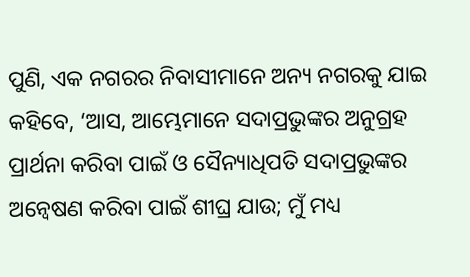ପୁଣି, ଏକ ନଗରର ନିବାସୀମାନେ ଅନ୍ୟ ନଗରକୁ ଯାଇ କହିବେ, ‘ଆସ, ଆମ୍ଭେମାନେ ସଦାପ୍ରଭୁଙ୍କର ଅନୁଗ୍ରହ ପ୍ରାର୍ଥନା କରିବା ପାଇଁ ଓ ସୈନ୍ୟାଧିପତି ସଦାପ୍ରଭୁଙ୍କର ଅନ୍ଵେଷଣ କରିବା ପାଇଁ ଶୀଘ୍ର ଯାଉ; ମୁଁ ମଧ୍ୟ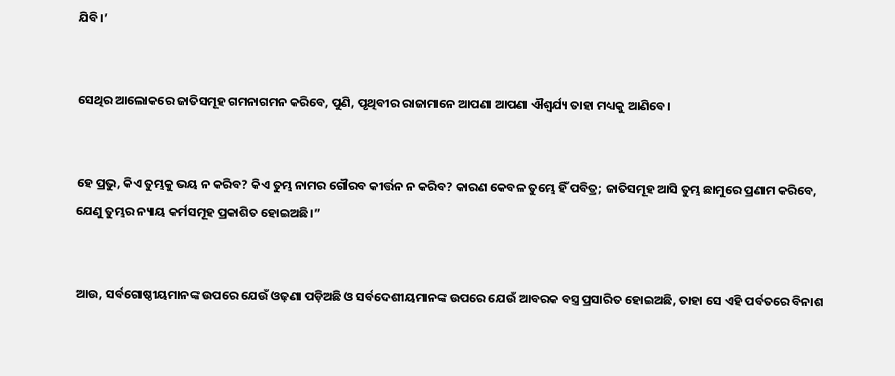ଯିବି।’


ସେଥିର ଆଲୋକରେ ଜାତିସମୂହ ଗମନାଗମନ କରିବେ, ପୁଣି, ପୃଥିବୀର ରାଜାମାନେ ଆପଣା ଆପଣା ଐଶ୍ୱର୍ଯ୍ୟ ତାହା ମଧ୍ୟକୁ ଆଣିବେ।


ହେ ପ୍ରଭୁ, କିଏ ତୁମ୍ଭକୁ ଭୟ ନ କରିବ? କିଏ ତୁମ୍ଭ ନାମର ଗୌରବ କୀର୍ତ୍ତନ ନ କରିବ? କାରଣ କେବଳ ତୁମ୍ଭେ ହିଁ ପବିତ୍ର; ଜାତିସମୂହ ଆସି ତୁମ୍ଭ ଛାମୁରେ ପ୍ରଣାମ କରିବେ, ଯେଣୁ ତୁମ୍ଭର ନ୍ୟାୟ କର୍ମସମୂହ ପ୍ରକାଶିତ ହୋଇଅଛି।”


ଆଉ, ସର୍ବଗୋଷ୍ଠୀୟମାନଙ୍କ ଉପରେ ଯେଉଁ ଓଢ଼ଣା ପଡ଼ିଅଛି ଓ ସର୍ବଦେଶୀୟମାନଙ୍କ ଉପରେ ଯେଉଁ ଆବରକ ବସ୍ତ୍ର ପ୍ରସାରିତ ହୋଇଅଛି, ତାହା ସେ ଏହି ପର୍ବତରେ ବିନାଶ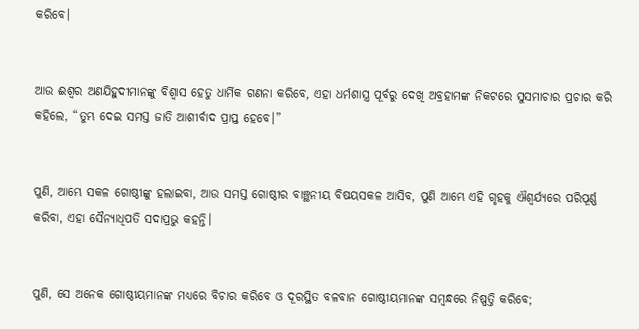କରିବେ।


ଆଉ ଈଶ୍ବର ଅଣଯିହୁଦୀମାନଙ୍କୁ ବିଶ୍ୱାସ ହେତୁ ଧାର୍ମିକ ଗଣନା କରିବେ, ଏହା ଧର୍ମଶାସ୍ତ୍ର ପୂର୍ବରୁ ଦେଖି ଅବ୍ରହାମଙ୍କ ନିକଟରେ ସୁସମାଚାର ପ୍ରଚାର କରି କହିଲେ, “ତୁମ୍ଭ ଦେଇ ସମସ୍ତ ଜାତି ଆଶୀର୍ବାଦ ପ୍ରାପ୍ତ ହେବେ।”


ପୁଣି, ଆମ୍ଭେ ସକଳ ଗୋଷ୍ଠୀଙ୍କୁ ହଲାଇବା, ଆଉ ସମସ୍ତ ଗୋଷ୍ଠୀର ବାଞ୍ଛନୀୟ ବିଷୟସକଳ ଆସିବ, ପୁଣି ଆମ୍ଭେ ଏହି ଗୃହକୁ ଐଶ୍ୱର୍ଯ୍ୟରେ ପରିପୂର୍ଣ୍ଣ କରିବା, ଏହା ସୈନ୍ୟାଧିପତି ସଦାପ୍ରଭୁ କହନ୍ତି।


ପୁଣି, ସେ ଅନେକ ଗୋଷ୍ଠୀୟମାନଙ୍କ ମଧ୍ୟରେ ବିଚାର କରିବେ ଓ ଦୂରସ୍ଥିତ ବଳବାନ ଗୋଷ୍ଠୀୟମାନଙ୍କ ସମ୍ବନ୍ଧରେ ନିଷ୍ପତ୍ତି କରିବେ;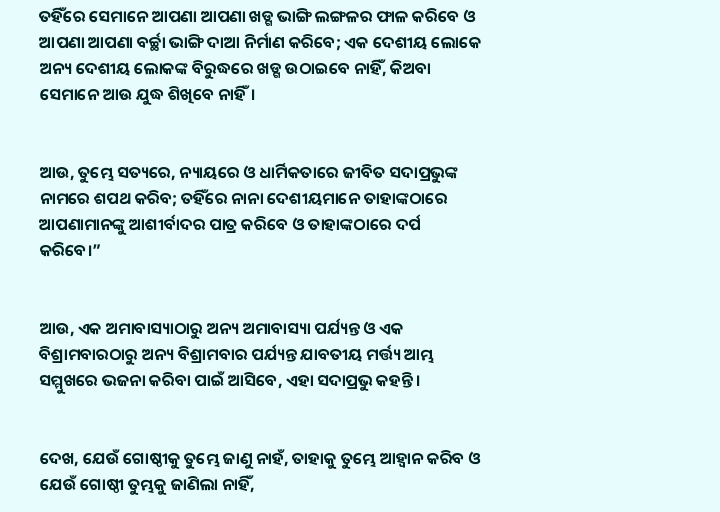ତହିଁରେ ସେମାନେ ଆପଣା ଆପଣା ଖଡ୍ଗ ଭାଙ୍ଗି ଲଙ୍ଗଳର ଫାଳ କରିବେ ଓ ଆପଣା ଆପଣା ବର୍ଚ୍ଛା ଭାଙ୍ଗି ଦାଆ ନିର୍ମାଣ କରିବେ; ଏକ ଦେଶୀୟ ଲୋକେ ଅନ୍ୟ ଦେଶୀୟ ଲୋକଙ୍କ ବିରୁଦ୍ଧରେ ଖଡ୍ଗ ଉଠାଇବେ ନାହିଁ, କିଅବା ସେମାନେ ଆଉ ଯୁଦ୍ଧ ଶିଖିବେ ନାହିଁ।


ଆଉ, ତୁମ୍ଭେ ସତ୍ୟରେ, ନ୍ୟାୟରେ ଓ ଧାର୍ମିକତାରେ ଜୀବିତ ସଦାପ୍ରଭୁଙ୍କ ନାମରେ ଶପଥ କରିବ; ତହିଁରେ ନାନା ଦେଶୀୟମାନେ ତାହାଙ୍କଠାରେ ଆପଣାମାନଙ୍କୁ ଆଶୀର୍ବାଦର ପାତ୍ର କରିବେ ଓ ତାହାଙ୍କଠାରେ ଦର୍ପ କରିବେ।”


ଆଉ, ଏକ ଅମାବାସ୍ୟାଠାରୁ ଅନ୍ୟ ଅମାବାସ୍ୟା ପର୍ଯ୍ୟନ୍ତ ଓ ଏକ ବିଶ୍ରାମବାରଠାରୁ ଅନ୍ୟ ବିଶ୍ରାମବାର ପର୍ଯ୍ୟନ୍ତ ଯାବତୀୟ ମର୍ତ୍ତ୍ୟ ଆମ୍ଭ ସମ୍ମୁଖରେ ଭଜନା କରିବା ପାଇଁ ଆସିବେ, ଏହା ସଦାପ୍ରଭୁ କହନ୍ତି।


ଦେଖ, ଯେଉଁ ଗୋଷ୍ଠୀକୁ ତୁମ୍ଭେ ଜାଣୁ ନାହଁ, ତାହାକୁ ତୁମ୍ଭେ ଆହ୍ୱାନ କରିବ ଓ ଯେଉଁ ଗୋଷ୍ଠୀ ତୁମ୍ଭକୁ ଜାଣିଲା ନାହିଁ,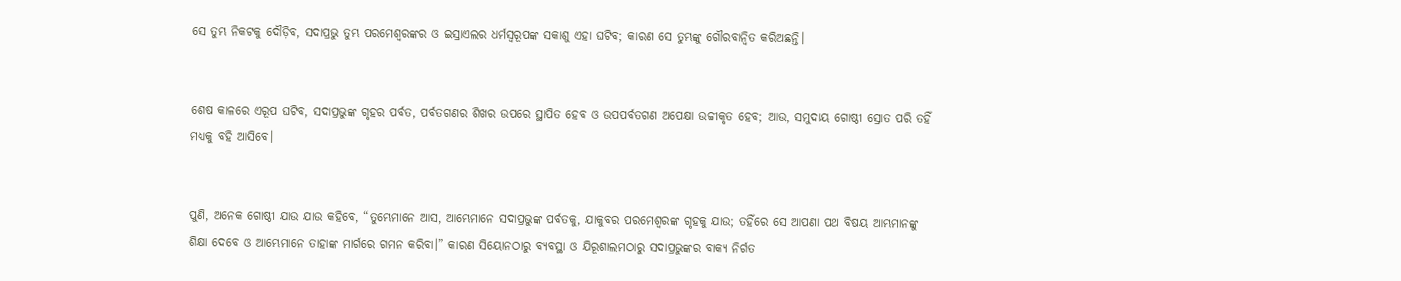ସେ ତୁମ୍ଭ ନିକଟକୁ ଦୌଡ଼ିବ, ସଦାପ୍ରଭୁ ତୁମ୍ଭ ପରମେଶ୍ୱରଙ୍କର ଓ ଇସ୍ରାଏଲର ଧର୍ମସ୍ୱରୂପଙ୍କ ସକାଶୁ ଏହା ଘଟିବ; କାରଣ ସେ ତୁମ୍ଭଙ୍କୁ ଗୌରବାନ୍ୱିତ କରିଅଛନ୍ତି।


ଶେଷ କାଳରେ ଏରୂପ ଘଟିବ, ସଦାପ୍ରଭୁଙ୍କ ଗୃହର ପର୍ବତ, ପର୍ବତଗଣର ଶିଖର ଉପରେ ସ୍ଥାପିତ ହେବ ଓ ଉପପର୍ବତଗଣ ଅପେକ୍ଷା ଉଚ୍ଚୀକୃତ ହେବ; ଆଉ, ସମୁଦାୟ ଗୋଷ୍ଠୀ ସ୍ରୋତ ପରି ତହିଁ ମଧ୍ୟକୁ ବହି ଆସିବେ।


ପୁଣି, ଅନେକ ଗୋଷ୍ଠୀ ଯାଉ ଯାଉ କହିବେ, “ତୁମ୍ଭେମାନେ ଆସ, ଆମ୍ଭେମାନେ ସଦାପ୍ରଭୁଙ୍କ ପର୍ବତକୁ, ଯାକୁବର ପରମେଶ୍ୱରଙ୍କ ଗୃହକୁ ଯାଉ; ତହିଁରେ ସେ ଆପଣା ପଥ ବିଷୟ ଆମ୍ଭମାନଙ୍କୁ ଶିକ୍ଷା ଦେବେ ଓ ଆମ୍ଭେମାନେ ତାହାଙ୍କ ମାର୍ଗରେ ଗମନ କରିବା।” କାରଣ ସିୟୋନଠାରୁ ବ୍ୟବସ୍ଥା ଓ ଯିରୂଶାଲମଠାରୁ ସଦାପ୍ରଭୁଙ୍କର ବାକ୍ୟ ନିର୍ଗତ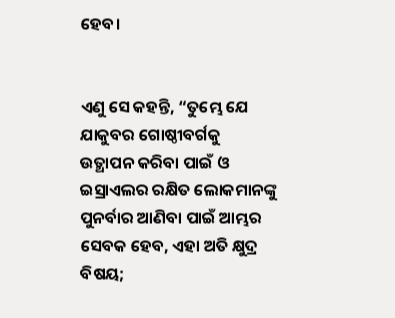ହେବ।


ଏଣୁ ସେ କହନ୍ତି, “ତୁମ୍ଭେ ଯେ ଯାକୁବର ଗୋଷ୍ଠୀବର୍ଗକୁ ଉତ୍ଥାପନ କରିବା ପାଇଁ ଓ ଇସ୍ରାଏଲର ରକ୍ଷିତ ଲୋକମାନଙ୍କୁ ପୁନର୍ବାର ଆଣିବା ପାଇଁ ଆମ୍ଭର ସେବକ ହେବ, ଏହା ଅତି କ୍ଷୁଦ୍ର ବିଷୟ;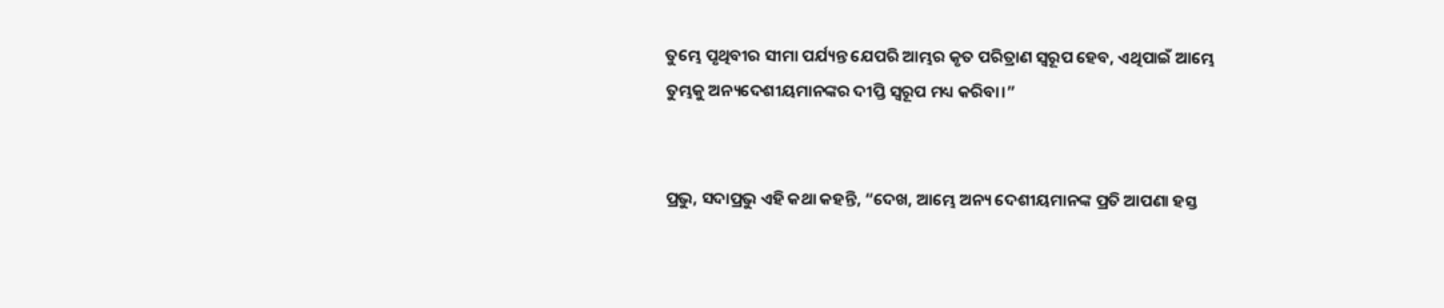ତୁମ୍ଭେ ପୃଥିବୀର ସୀମା ପର୍ଯ୍ୟନ୍ତ ଯେପରି ଆମ୍ଭର କୃତ ପରିତ୍ରାଣ ସ୍ୱରୂପ ହେବ, ଏଥିପାଇଁ ଆମ୍ଭେ ତୁମ୍ଭକୁ ଅନ୍ୟଦେଶୀୟମାନଙ୍କର ଦୀପ୍ତି ସ୍ୱରୂପ ମଧ୍ୟ କରିବା।”


ପ୍ରଭୁ, ସଦାପ୍ରଭୁ ଏହି କଥା କହନ୍ତି, “ଦେଖ, ଆମ୍ଭେ ଅନ୍ୟ ଦେଶୀୟମାନଙ୍କ ପ୍ରତି ଆପଣା ହସ୍ତ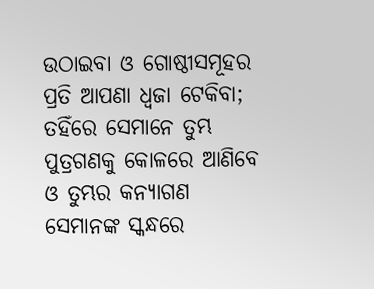ଉଠାଇବା ଓ ଗୋଷ୍ଠୀସମୂହର ପ୍ରତି ଆପଣା ଧ୍ୱଜା ଟେକିବା; ତହିଁରେ ସେମାନେ ତୁମ୍ଭ ପୁତ୍ରଗଣକୁ କୋଳରେ ଆଣିବେ ଓ ତୁମ୍ଭର କନ୍ୟାଗଣ ସେମାନଙ୍କ ସ୍କନ୍ଧରେ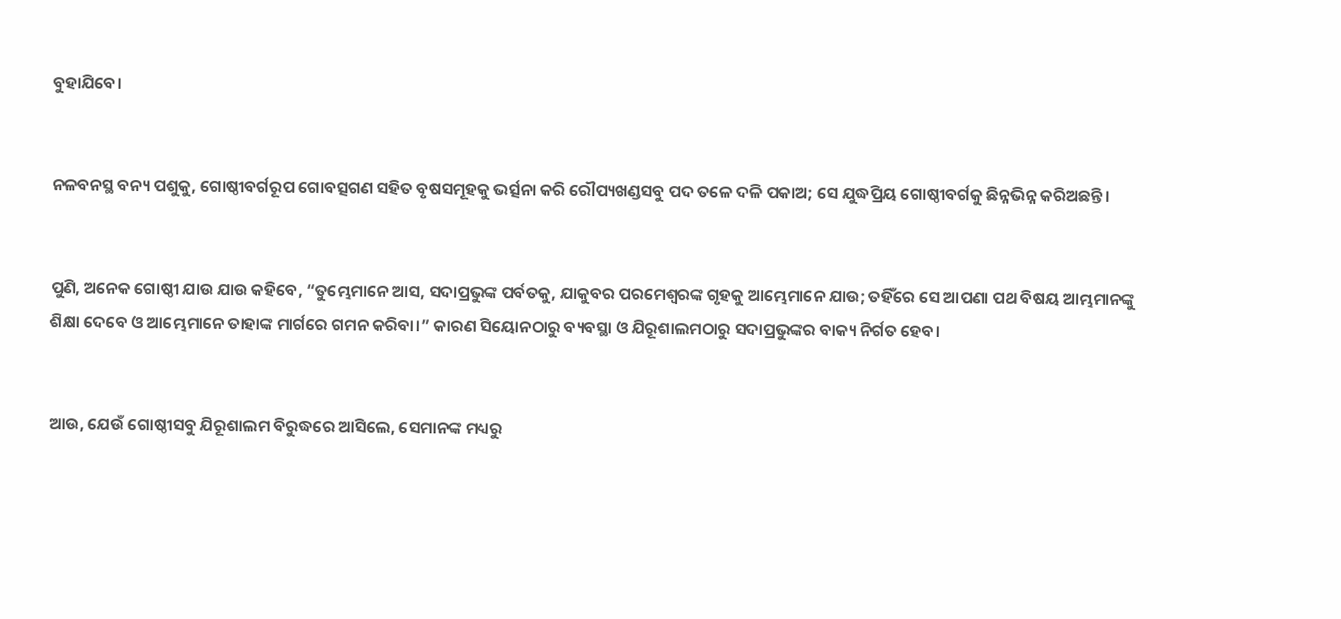ବୁହାଯିବେ।


ନଳବନସ୍ଥ ବନ୍ୟ ପଶୁକୁ, ଗୋଷ୍ଠୀବର୍ଗରୂପ ଗୋବତ୍ସଗଣ ସହିତ ବୃଷସମୂହକୁ ଭର୍ତ୍ସନା କରି ରୌପ୍ୟଖଣ୍ଡସବୁ ପଦ ତଳେ ଦଳି ପକାଅ; ସେ ଯୁଦ୍ଧପ୍ରିୟ ଗୋଷ୍ଠୀବର୍ଗକୁ ଛିନ୍ନଭିନ୍ନ କରିଅଛନ୍ତି।


ପୁଣି, ଅନେକ ଗୋଷ୍ଠୀ ଯାଉ ଯାଉ କହିବେ, “ତୁମ୍ଭେମାନେ ଆସ, ସଦାପ୍ରଭୁଙ୍କ ପର୍ବତକୁ, ଯାକୁବର ପରମେଶ୍ୱରଙ୍କ ଗୃହକୁ ଆମ୍ଭେମାନେ ଯାଉ; ତହିଁରେ ସେ ଆପଣା ପଥ ବିଷୟ ଆମ୍ଭମାନଙ୍କୁ ଶିକ୍ଷା ଦେବେ ଓ ଆମ୍ଭେମାନେ ତାହାଙ୍କ ମାର୍ଗରେ ଗମନ କରିବା।” କାରଣ ସିୟୋନଠାରୁ ବ୍ୟବସ୍ଥା ଓ ଯିରୂଶାଲମଠାରୁ ସଦାପ୍ରଭୁଙ୍କର ବାକ୍ୟ ନିର୍ଗତ ହେବ।


ଆଉ, ଯେଉଁ ଗୋଷ୍ଠୀସବୁ ଯିରୂଶାଲମ ବିରୁଦ୍ଧରେ ଆସିଲେ, ସେମାନଙ୍କ ମଧ୍ୟରୁ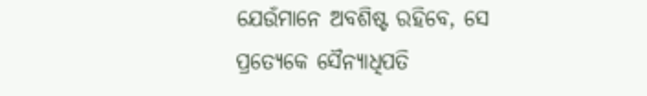ଯେଉଁମାନେ ଅବଶିଷ୍ଟ ରହିବେ, ସେ ପ୍ରତ୍ୟେକେ ସୈନ୍ୟାଧିପତି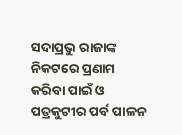ସଦାପ୍ରଭୁ ରାଜାଙ୍କ ନିକଟରେ ପ୍ରଣାମ କରିବା ପାଇଁ ଓ ପତ୍ରକୁଟୀର ପର୍ବ ପାଳନ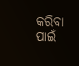କରିବା ପାଇଁ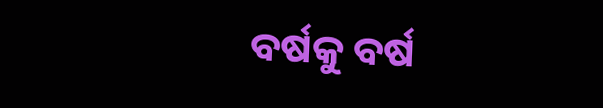ବର୍ଷକୁ ବର୍ଷ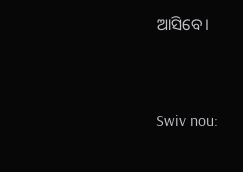ଆସିବେ।


Swiv nou: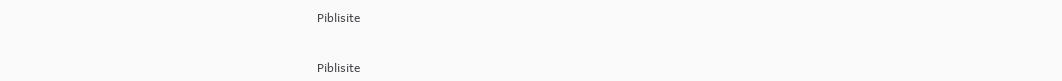Piblisite


Piblisite